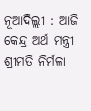ନୂଆଦିଲ୍ଲୀ : ଆଜି କେନ୍ଦ୍ର ଅର୍ଥ ମନ୍ତ୍ରୀ ଶ୍ରୀମତି ନିର୍ମଳା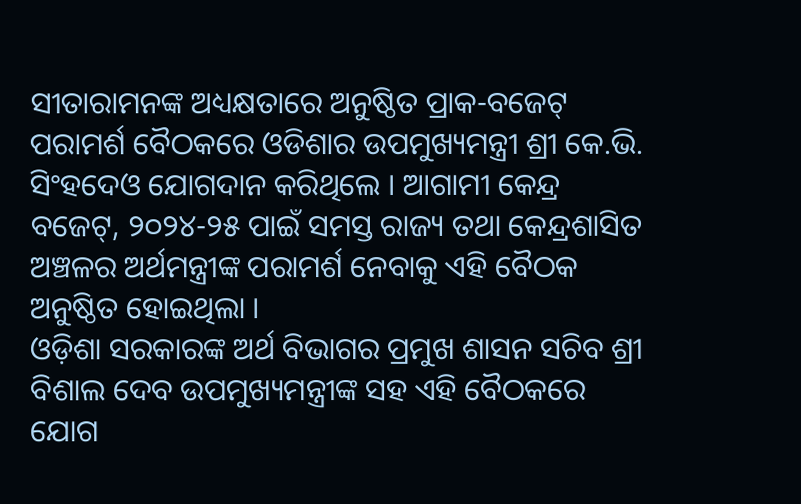ସୀତାରାମନଙ୍କ ଅଧ୍ୟକ୍ଷତାରେ ଅନୁଷ୍ଠିତ ପ୍ରାକ-ବଜେଟ୍ ପରାମର୍ଶ ବୈଠକରେ ଓଡିଶାର ଉପମୁଖ୍ୟମନ୍ତ୍ରୀ ଶ୍ରୀ କେ.ଭି. ସିଂହଦେଓ ଯୋଗଦାନ କରିଥିଲେ । ଆଗାମୀ କେନ୍ଦ୍ର ବଜେଟ୍, ୨୦୨୪-୨୫ ପାଇଁ ସମସ୍ତ ରାଜ୍ୟ ତଥା କେନ୍ଦ୍ରଶାସିତ ଅଞ୍ଚଳର ଅର୍ଥମନ୍ତ୍ରୀଙ୍କ ପରାମର୍ଶ ନେବାକୁ ଏହି ବୈଠକ ଅନୁଷ୍ଠିତ ହୋଇଥିଲା ।
ଓଡ଼ିଶା ସରକାରଙ୍କ ଅର୍ଥ ବିଭାଗର ପ୍ରମୁଖ ଶାସନ ସଚିବ ଶ୍ରୀ ବିଶାଲ ଦେବ ଉପମୁଖ୍ୟମନ୍ତ୍ରୀଙ୍କ ସହ ଏହି ବୈଠକରେ ଯୋଗ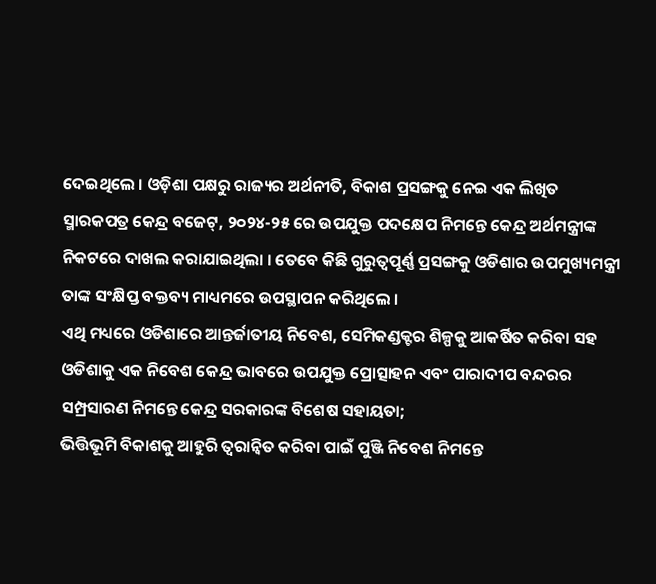ଦେଇଥିଲେ । ଓଡ଼ିଶା ପକ୍ଷରୁ ରାଜ୍ୟର ଅର୍ଥନୀତି, ବିକାଶ ପ୍ରସଙ୍ଗକୁ ନେଇ ଏକ ଲିଖିତ ସ୍ମାରକପତ୍ର କେନ୍ଦ୍ର ବଜେଟ୍, ୨୦୨୪-୨୫ ରେ ଉପଯୁକ୍ତ ପଦକ୍ଷେପ ନିମନ୍ତେ କେନ୍ଦ୍ର ଅର୍ଥମନ୍ତ୍ରୀଙ୍କ ନିକଟରେ ଦାଖଲ କରାଯାଇଥିଲା । ତେବେ କିଛି ଗୁରୁତ୍ୱପୂର୍ଣ୍ଣ ପ୍ରସଙ୍ଗକୁ ଓଡିଶାର ଉପମୁଖ୍ୟମନ୍ତ୍ରୀ ତାଙ୍କ ସଂକ୍ଷିପ୍ତ ବକ୍ତବ୍ୟ ମାଧ୍ୟମରେ ଉପସ୍ଥାପନ କରିଥିଲେ ।
ଏଥି ମଧ୍ୟରେ ଓଡିଶାରେ ଆନ୍ତର୍ଜାତୀୟ ନିବେଶ, ସେମିକଣ୍ଡକ୍ଟର ଶିଳ୍ପକୁ ଆକର୍ଷିତ କରିବା ସହ ଓଡିଶାକୁ ଏକ ନିବେଶ କେନ୍ଦ୍ର ଭାବରେ ଉପଯୁକ୍ତ ପ୍ରୋତ୍ସାହନ ଏବଂ ପାରାଦୀପ ବନ୍ଦରର ସମ୍ପ୍ରସାରଣ ନିମନ୍ତେ କେନ୍ଦ୍ର ସରକାରଙ୍କ ବିଶେଷ ସହାୟତା;
ଭିତ୍ତିଭୂମି ବିକାଶକୁ ଆହୁରି ତ୍ୱରାନ୍ୱିତ କରିବା ପାଇଁ ପୁଞ୍ଜି ନିବେଶ ନିମନ୍ତେ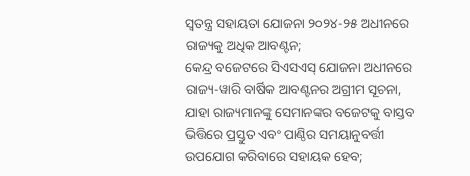ସ୍ୱତନ୍ତ୍ର ସହାୟତା ଯୋଜନା ୨୦୨୪-୨୫ ଅଧୀନରେ ରାଜ୍ୟକୁ ଅଧିକ ଆବଣ୍ଟନ;
କେନ୍ଦ୍ର ବଜେଟରେ ସିଏସଏସ୍ ଯୋଜନା ଅଧୀନରେ ରାଜ୍ୟ-ୱାରି ବାର୍ଷିକ ଆବଣ୍ଟନର ଅଗ୍ରୀମ ସୂଚନା, ଯାହା ରାଜ୍ୟମାନଙ୍କୁ ସେମାନଙ୍କର ବଜେଟକୁ ବାସ୍ତବ ଭିତ୍ତିରେ ପ୍ରସ୍ତୁତ ଏବଂ ପାଣ୍ଠିର ସମୟାନୁବର୍ତ୍ତୀ ଉପଯୋଗ କରିବାରେ ସହାୟକ ହେବ;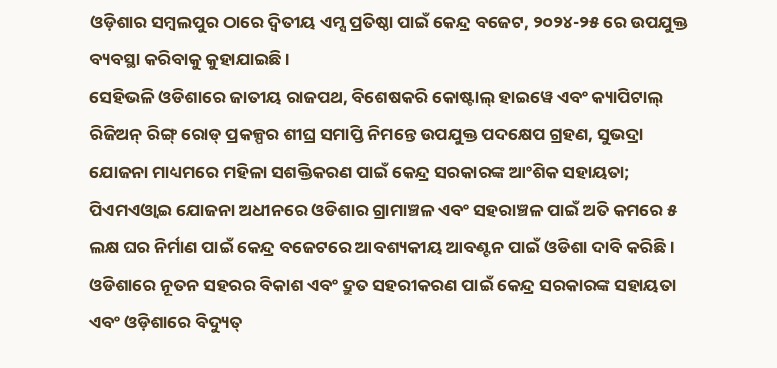ଓଡ଼ିଶାର ସମ୍ବଲପୁର ଠାରେ ଦ୍ୱିତୀୟ ଏମ୍ସ ପ୍ରତିଷ୍ଠା ପାଇଁ କେନ୍ଦ୍ର ବଜେଟ, ୨୦୨୪-୨୫ ରେ ଉପଯୁକ୍ତ ବ୍ୟବସ୍ଥା କରିବାକୁ କୁହାଯାଇଛି ।
ସେହିଭଳି ଓଡିଶାରେ ଜାତୀୟ ରାଜପଥ, ବିଶେଷକରି କୋଷ୍ଟାଲ୍ ହାଇୱେ ଏବଂ କ୍ୟାପିଟାଲ୍ ରିଜିଅନ୍ ରିଙ୍ଗ୍ ରୋଡ୍ ପ୍ରକଳ୍ପର ଶୀଘ୍ର ସମାପ୍ତି ନିମନ୍ତେ ଉପଯୁକ୍ତ ପଦକ୍ଷେପ ଗ୍ରହଣ, ସୁଭଦ୍ରା ଯୋଜନା ମାଧ୍ୟମରେ ମହିଳା ସଶକ୍ତିକରଣ ପାଇଁ କେନ୍ଦ୍ର ସରକାରଙ୍କ ଆଂଶିକ ସହାୟତା; ପିଏମଏଓ୍ବାଇ ଯୋଜନା ଅଧୀନରେ ଓଡିଶାର ଗ୍ରାମାଞ୍ଚଳ ଏବଂ ସହରାଞ୍ଚଳ ପାଇଁ ଅତି କମରେ ୫ ଲକ୍ଷ ଘର ନିର୍ମାଣ ପାଇଁ କେନ୍ଦ୍ର ବଜେଟରେ ଆବଶ୍ୟକୀୟ ଆବଣ୍ଟନ ପାଇଁ ଓଡିଶା ଦାବି କରିଛି ।
ଓଡିଶାରେ ନୂତନ ସହରର ବିକାଶ ଏବଂ ଦ୍ରୁତ ସହରୀକରଣ ପାଇଁ କେନ୍ଦ୍ର ସରକାରଙ୍କ ସହାୟତା ଏବଂ ଓଡ଼ିଶାରେ ବିଦ୍ୟୁତ୍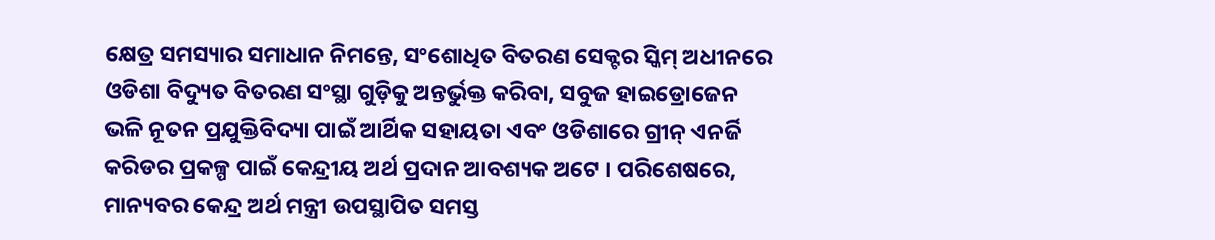କ୍ଷେତ୍ର ସମସ୍ୟାର ସମାଧାନ ନିମନ୍ତେ, ସଂଶୋଧିତ ବିତରଣ ସେକ୍ଟର ସ୍କିମ୍ ଅଧୀନରେ ଓଡିଶା ବିଦ୍ୟୁତ ବିତରଣ ସଂସ୍ଥା ଗୁଡ଼ିକୁ ଅନ୍ତର୍ଭୁକ୍ତ କରିବା, ସବୁଜ ହାଇଡ୍ରୋଜେନ ଭଳି ନୂତନ ପ୍ରଯୁକ୍ତିବିଦ୍ୟା ପାଇଁ ଆର୍ଥିକ ସହାୟତା ଏବଂ ଓଡିଶାରେ ଗ୍ରୀନ୍ ଏନର୍ଜି କରିଡର ପ୍ରକଳ୍ପ ପାଇଁ କେନ୍ଦ୍ରୀୟ ଅର୍ଥ ପ୍ରଦାନ ଆବଶ୍ୟକ ଅଟେ । ପରିଶେଷରେ, ମାନ୍ୟବର କେନ୍ଦ୍ର ଅର୍ଥ ମନ୍ତ୍ରୀ ଉପସ୍ଥାପିତ ସମସ୍ତ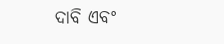ଦାବି ଏବଂ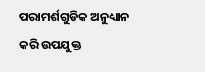ପରାମର୍ଶଗୁଡିକ ଅନୁଧ୍ୟାନ କରି ଉପଯୁକ୍ତ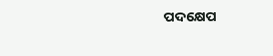ପଦକ୍ଷେପ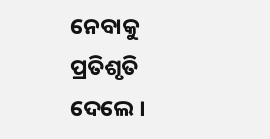ନେବାକୁ ପ୍ରତିଶୃତି ଦେଲେ ।